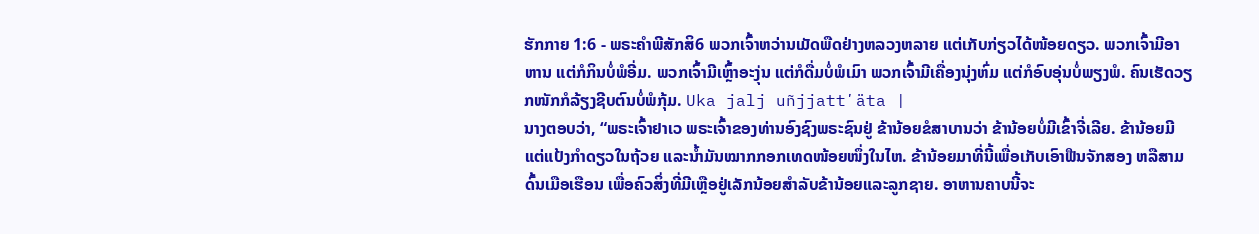ຮັກກາຍ 1:6 - ພຣະຄຳພີສັກສິ6 ພວກເຈົ້າຫວ່ານເມັດພືດຢ່າງຫລວງຫລາຍ ແຕ່ເກັບກ່ຽວໄດ້ໜ້ອຍດຽວ. ພວກເຈົ້າມີອາຫານ ແຕ່ກໍກິນບໍ່ພໍອີ່ມ. ພວກເຈົ້າມີເຫຼົ້າອະງຸ່ນ ແຕ່ກໍດື່ມບໍ່ພໍເມົາ ພວກເຈົ້າມີເຄື່ອງນຸ່ງຫົ່ມ ແຕ່ກໍອົບອຸ່ນບໍ່ພຽງພໍ. ຄົນເຮັດວຽກໜັກກໍລ້ຽງຊີບຕົນບໍ່ພໍກຸ້ມ. Uka jalj uñjjattʼäta |
ນາງຕອບວ່າ, “ພຣະເຈົ້າຢາເວ ພຣະເຈົ້າຂອງທ່ານອົງຊົງພຣະຊົນຢູ່ ຂ້ານ້ອຍຂໍສາບານວ່າ ຂ້ານ້ອຍບໍ່ມີເຂົ້າຈີ່ເລີຍ. ຂ້ານ້ອຍມີແຕ່ແປ້ງກຳດຽວໃນຖ້ວຍ ແລະນໍ້າມັນໝາກກອກເທດໜ້ອຍໜຶ່ງໃນໄຫ. ຂ້ານ້ອຍມາທີ່ນີ້ເພື່ອເກັບເອົາຟືນຈັກສອງ ຫລືສາມດົ້ນເມືອເຮືອນ ເພື່ອຄົວສິ່ງທີ່ມີເຫຼືອຢູ່ເລັກນ້ອຍສຳລັບຂ້ານ້ອຍແລະລູກຊາຍ. ອາຫານຄາບນີ້ຈະ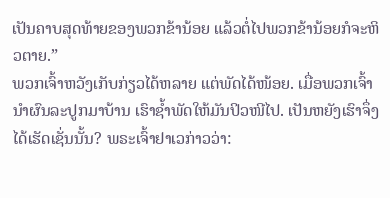ເປັນຄາບສຸດທ້າຍຂອງພວກຂ້ານ້ອຍ ແລ້ວຕໍ່ໄປພວກຂ້ານ້ອຍກໍຈະຫິວຕາຍ.”
ພວກເຈົ້າຫວັງເກັບກ່ຽວໄດ້ຫລາຍ ແຕ່ພັດໄດ້ໜ້ອຍ. ເມື່ອພວກເຈົ້ານຳຜົນລະປູກມາບ້ານ ເຮົາຊໍ້າພັດໃຫ້ມັນປິວໜີໄປ. ເປັນຫຍັງເຮົາຈຶ່ງໄດ້ເຮັດເຊັ່ນນັ້ນ? ພຣະເຈົ້າຢາເວກ່າວວ່າ: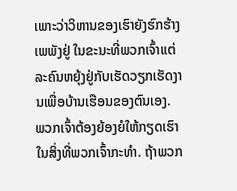ເພາະວ່າວິຫານຂອງເຮົາຍັງຮົກຮ້າງເພພັງຢູ່ ໃນຂະນະທີ່ພວກເຈົ້າແຕ່ລະຄົນຫຍຸ້ງຢູ່ກັບເຮັດວຽກເຮັດງານເພື່ອບ້ານເຮືອນຂອງຕົນເອງ.
ພວກເຈົ້າຕ້ອງຍ້ອງຍໍໃຫ້ກຽດເຮົາໃນສິ່ງທີ່ພວກເຈົ້າກະທຳ. ຖ້າພວກ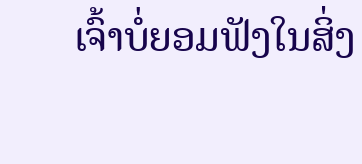ເຈົ້າບໍ່ຍອມຟັງໃນສິ່ງ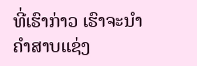ທີ່ເຮົາກ່າວ ເຮົາຈະນຳຄຳສາບແຊ່ງ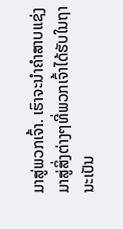ມາສູ່ພວກເຈົ້າ. ເຮົາຈະນຳຄຳສາບແຊ່ງມາສູ່ສິ່ງຕ່າງໆທີ່ພວກເຈົ້າໄດ້ຮັບໃນຖານະເປັນ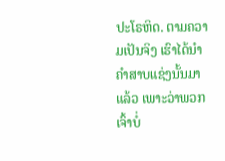ປະໂຣຫິດ. ຕາມຄວາມເປັນຈິງ ເຮົາໄດ້ນຳຄຳສາບແຊ່ງນັ້ນມາແລ້ວ ເພາະວ່າພວກເຈົ້າບໍ່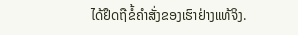ໄດ້ຢຶດຖືຂໍ້ຄຳສັ່ງຂອງເຮົາຢ່າງແທ້ຈິງ.